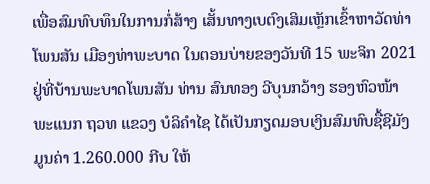ເພື່ອສົມທົບທຶນໃນການກໍ່ສ້າງ ເສັ້ນທາງເບຕົງເສິມເຫຼັກເຂົ້າຫາວັດທ່າໂພນສັນ ເມືອງທ່າພະບາດ ໃນຕອນບ່າຍຂອງວັນທີ 15 ພະຈິກ 2021 ຢູ່ທີ່ບ້ານພະບາດໂພນສັນ ທ່ານ ສົນທອງ ວີບຸນກວ້າງ ຮອງຫົວໜ້າພະແນກ ຖວທ ແຂວງ ບໍລິຄຳໄຊ ໄດ້ເປັນກຽດມອບເງິນສົມທົບຊື້ຊີມັງ ມູນຄ່າ 1.260.000 ກີບ ໃຫ້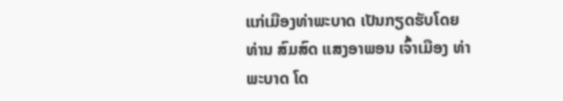ແກ່ເມືອງທ່າພະບາດ ເປັນກຽດຮັບໂດຍທ່ານ ສົມສົດ ແສງອາພອນ ເຈົ້າເມືອງ ທ່າພະບາດ ໂດ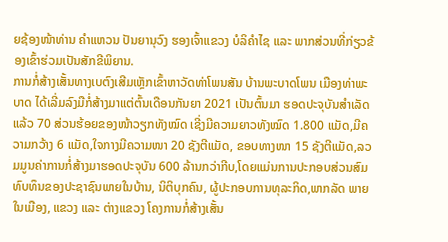ຍຊ້ອງໜ້າທ່ານ ຄຳແຫວນ ປັນຍານຸວົງ ຮອງເຈົ້າແຂວງ ບໍລິຄຳໄຊ ແລະ ພາກສ່ວນທີ່ກ່ຽວຂ້ອງເຂົ້າຮ່ວມເປັນສັກຂີພິຍານ.
ການກໍ່ສ້າງເສັ້ນທາງເບຕົງເສີມເຫຼັກເຂົ້າຫາວັດທ່າໂພນສັນ ບ້ານພະບາດໂພນ ເມືອງທ່າພະບາດ ໄດ້ເລີ່ມລົງມືກໍ່ສ້າງມາແຕ່ຕົ້ນເດືອນກັນຍາ 2021 ເປັນຕົ້ນມາ ຮອດປະຈຸບັນສຳເລັດແລ້ວ 70 ສ່ວນຮ້ອຍຂອງໜ້າວຽກທັງໝົດ ເຊີ່ງມີຄວາມຍາວທັງໝົດ 1.800 ແມັດ,ມີຄວາມກວ້າງ 6 ແມັດ,ໃຈກາງມີຄວາມໜາ 20 ຊັງຕີແມັດ, ຂອບທາງໜາ 15 ຊັງຕີແມັດ,ລວມມູນຄ່າການກໍ່ສ້າງມາຮອດປະຈຸບັນ 600 ລ້ານກວ່າກີບ,ໂດຍແມ່ນການປະກອບສ່ວນສົມທົບທຶນຂອງປະຊາຊົນພາຍໃນບ້ານ, ນິຕິບຸກຄົນ, ຜູ້ປະກອບການທຸລະກິດ,ພາກລັດ ພາຍໃນເມືອງ, ແຂວງ ແລະ ຕ່າງແຂວງ ໂຄງການກໍ່ສ້າງເສັ້ນ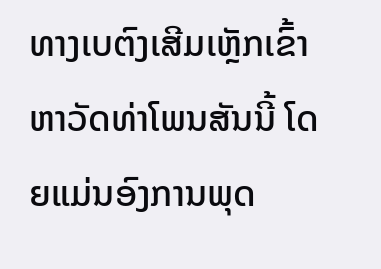ທາງເບຕົງເສີມເຫຼັກເຂົ້າຫາວັດທ່າໂພນສັນນີ້ ໂດຍແມ່ນອົງການພຸດ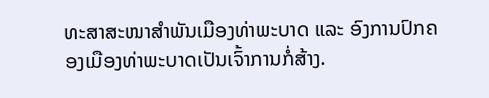ທະສາສະໜາສຳພັນເມືອງທ່າພະບາດ ແລະ ອົງການປົກຄອງເມືອງທ່າພະບາດເປັນເຈົ້າການກໍ່ສ້າງ.